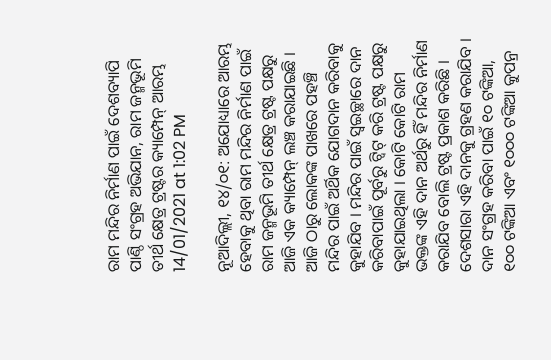ରାମ ମନ୍ଦିର ନିର୍ମାଣ ପାଇଁ ଦେଶବ୍ୟାପି ପାଣ୍ଠି ସଂଗ୍ରହ ଅଭିଯାନ, ରାମ ଜନ୍ମଭୂମି ତୀର୍ଥ କ୍ଷେତ୍ର ଟ୍ରଷ୍ଟର କ୍ୟାମ୍ପେନ୍ ଆରମ୍ଭ
14/01/2021 at 1:02 PM

ନୂଆଦିଲ୍ଲୀ, ୧୪/୦୧: ଅଯୋଧ୍ୟାରେ ଆରମ୍ଭ ହେବାକୁ ଥିବା ରାମ ମନ୍ଦିର ନିର୍ମାଣ ପାଇଁ ରାମ ଜନ୍ମଭୂମି ତୀର୍ଥ କ୍ଷେତ୍ର ଟ୍ରଷ୍ଟ ପକ୍ଷରୁ ଆଜି ଏକ କ୍ୟାମ୍ପେନ୍ ଲଞ୍ଚ କରାଯାଇଛି । ଆଜି ଠାରୁ ଲୋକଙ୍କ ପାଖରେ ପହଞ୍ଚି ମନ୍ଦିର ପାଇଁ ଅର୍ଥିକ ଯୋଗଦାନ କରିବାକୁ କୁହାଯିବ । ମନ୍ଦିର ପାଇଁ ସ୍ୱଇଚ୍ଛାରେ ଦାନ କରିବାପାଇଁ ପୂର୍ବରୁ ଟ୍ୱିଟ୍ କରି ଟ୍ରଷ୍ଟ ପକ୍ଷରୁ କୁହାଯାଇଥିଲା । କୋଟି କୋଟି ରାମ ଭକ୍ତଙ୍କ ଏହି ଦାନ ଅର୍ଥରୁ ହିଁ ମନ୍ଦିର ନିର୍ମାଣ କରାଯିବ ବୋଲି ଟ୍ରଷ୍ଟ ପ୍ରକାଶ କରିଛି ।
ଦେଶସାରା ଏହି ଦାନକୁ ଗ୍ରହଣ କରାଯିବ । ଦାନ ସଂଗ୍ରହ କରିବା ପାଇଁ ୧୦ ଟଙ୍କିଆ, ୧୦୦ ଟଙ୍କିଆ ଏବଂ ୧୦୦୦ ଟଙ୍କିଆ କୁପନ୍ର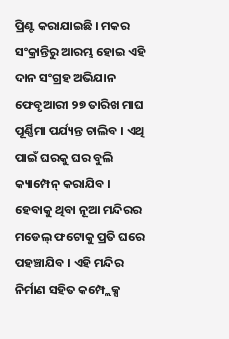ପ୍ରିଣ୍ଟ କରାଯାଇଛି । ମକର ସଂକ୍ରାନ୍ତିରୁ ଆରମ୍ଭ ହୋଇ ଏହି ଦାନ ସଂଗ୍ରହ ଅଭିଯାନ ଫେବୃଆରୀ ୨୭ ତାରିଖ ମାଘ ପୂର୍ଣ୍ଣିମା ପର୍ଯ୍ୟନ୍ତ ଚାଲିବ । ଏଥି ପାଇଁ ଘରକୁ ଘର ବୁଲି କ୍ୟାମ୍ପେନ୍ କରାଯିବ । ହେବାକୁ ଥିବା ନୂଆ ମନ୍ଦିରର ମଡେଲ୍ ଫଟୋକୁ ପ୍ରତି ଘରେ ପହଞ୍ଚାଯିବ । ଏହି ମନ୍ଦିର ନିର୍ମାଣ ସହିତ କମ୍ପ୍ଲେକ୍ସ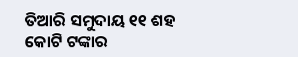ତିଆରି ସମୁଦାୟ ୧୧ ଶହ କୋଟି ଟଙ୍କାର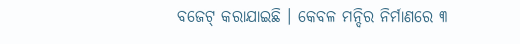ବଜେଟ୍ କରାଯାଇଛି । କେବଳ ମନ୍ଦିର ନିର୍ମାଣରେ ୩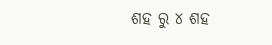ଶହ ରୁ ୪ ଶହ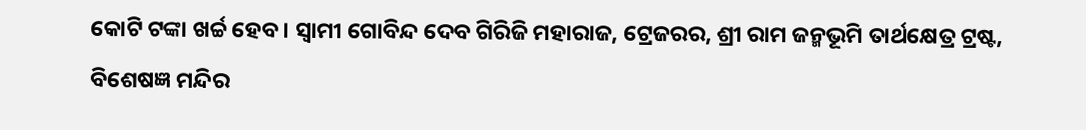କୋଟି ଟଙ୍କା ଖର୍ଚ୍ଚ ହେବ । ସ୍ୱାମୀ ଗୋବିନ୍ଦ ଦେବ ଗିରିଜି ମହାରାଜ, ଟ୍ରେଜରର, ଶ୍ରୀ ରାମ ଜନ୍ମଭୂମି ତାର୍ଥକ୍ଷେତ୍ର ଟ୍ରଷ୍ଟ, ବିଶେଷଜ୍ଞ ମନ୍ଦିର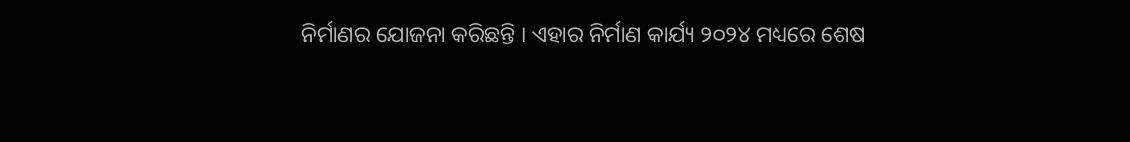ନିର୍ମାଣର ଯୋଜନା କରିଛନ୍ତି । ଏହାର ନିର୍ମାଣ କାର୍ଯ୍ୟ ୨୦୨୪ ମଧ୍ୟରେ ଶେଷ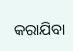କରାଯିବା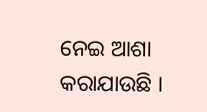ନେଇ ଆଶା କରାଯାଉଛି ।